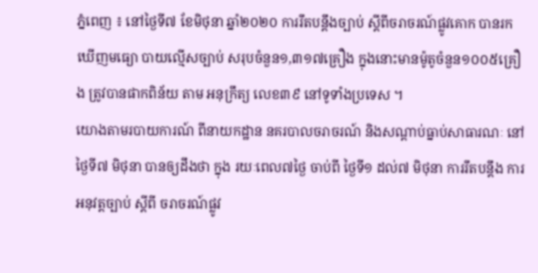ភ្នំពេញ ៖ នៅថ្ងៃទី៧ ខែមិថុនា ឆ្នាំ២០២០ ការរឹតបន្ដឹងច្បាប់ ស្ដីពីចរាចរណ៍ផ្លូវគោក បានរកឃើញមធ្យោ បាយល្មើសច្បាប់ សរុបចំនួន១,៣១៧គ្រឿង ក្នុងនោះមានម៉ូតូចំនួន១០០៥គ្រឿង ត្រូវបានផាកពិន័យ តាម អនុក្រឹត្យ លេខ៣៩ នៅទូទាំងប្រទេស ។
យោងតាមរបាយការណ៍ ពីនាយកដ្ឋាន នគរបាលចរាចរណ៍ និងសណ្តាប់ធ្នាប់សាធារណៈ នៅថ្ងៃទី៧ មិថុនា បានឲ្យដឹងថា ក្នុង រយៈពេល៧ថ្ងៃ ចាប់ពី ថ្ងៃទី១ ដល់៧ មិថុនា ការរឹតបន្ដឹង ការអនុវត្តច្បាប់ ស្ដីពី ចរាចរណ៍ផ្លូវ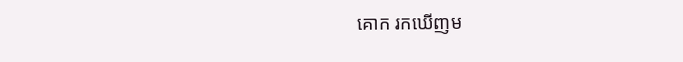គោក រកឃើញម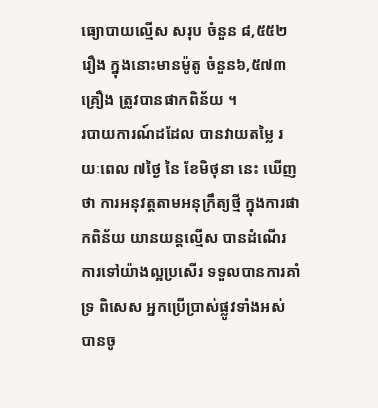ធ្យោបាយល្មើស សរុប ចំនួន ៨,៥៥២រឿង ក្នុងនោះមានម៉ូតូ ចំនួន៦,៥៧៣ គ្រឿង ត្រូវបានផាកពិន័យ ។
របាយការណ៍ដដែល បានវាយតម្លៃ រយៈពេល ៧ថ្ងៃ នៃ ខែមិថុនា នេះ ឃើញថា ការអនុវត្តតាមអនុក្រឹត្យថ្មី ក្នុងការផាកពិន័យ យានយន្តល្មើស បានដំណើរការទៅយ៉ាងល្អប្រសើរ ទទួលបានការគាំទ្រ ពិសេស អ្នកប្រើប្រាស់ផ្លូវទាំងអស់ បានចូ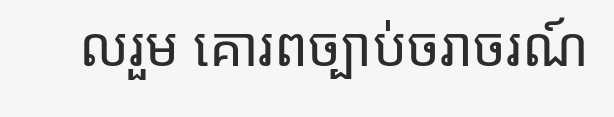លរួម គោរពច្បាប់ចរាចរណ៍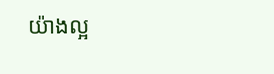យ៉ាងល្អ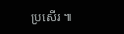ប្រសើរ ៕